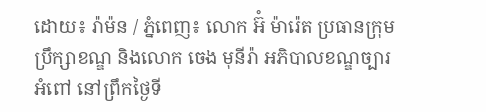ដោយ៖ រ៉ាម៉ន / ភ្នំពេញ៖ លោក អ៊ំ ម៉ារ៉េត ប្រធានក្រុមប្រឹក្សាខណ្ឌ និងលោក ចេង មុនីរ៉ា អភិបាលខណ្ឌច្បារអំពៅ នៅព្រឹកថ្ងៃទី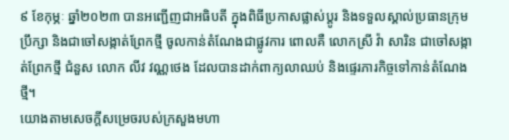៩ ខែកុម្ភៈ ឆ្នាំ២០២៣ បានអញ្ជើញជាអធិបតី ក្នុងពិធីប្រកាសផ្លាស់ប្តូរ និងទទួលស្គាល់ប្រធានក្រុមប្រឹក្សា និងជាចៅសង្កាត់ព្រែកថ្មី ចូលកាន់តំណែងជាផ្លូវការ ពោលគឺ លោកស្រី វ៉ា សារិន ជាចៅសង្កាត់ព្រែកថ្មី ជំនួស លោក លីវ វណ្ណថេង ដែលបានដាក់ពាក្យលាឈប់ និងផ្ទេរភារកិច្ចទៅកាន់តំណែងថ្មី។
យោងតាមសេចក្តីសម្រេចរបស់ក្រសួងមហា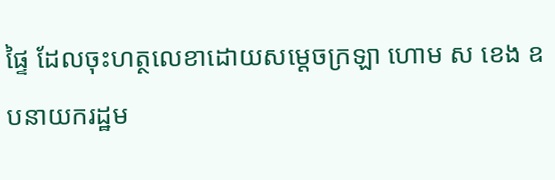ផ្ទៃ ដែលចុះហត្ថលេខាដោយសម្តេចក្រឡា ហោម ស ខេង ឧបនាយករដ្ឋម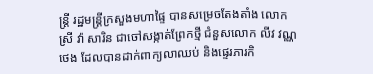ន្ត្រី រដ្ឋមន្ត្រីក្រសួងមហាផ្ទៃ បានសម្រេចតែងតាំង លោកស្រី វ៉ា សារិន ជាចៅសង្កាត់ព្រែកថ្មី ជំនួសលោក លីវ វណ្ណថេង ដែលបានដាក់ពាក្យលាឈប់ និងផ្ទេរភារកិ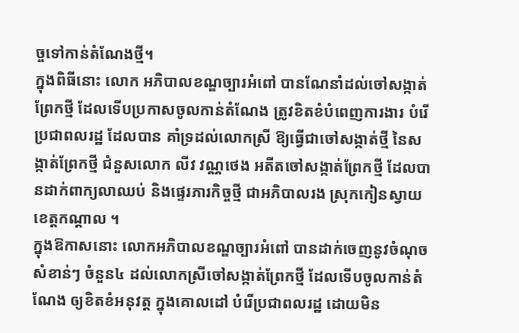ច្ចទៅកាន់តំណែងថ្មី។
ក្នុងពិធីនោះ លោក អភិបាលខណ្ឌច្បារអំពៅ បានណែនាំដល់ចៅសង្កាត់ព្រែកថ្មី ដែលទើបប្រកាសចូលកាន់តំណែង ត្រូវខិតខំបំពេញការងារ បំរើប្រជាពលរដ្ឋ ដែលបាន គាំទ្រដល់លោកស្រី ឱ្យធ្វើជាចៅសង្កាត់ថ្មី នៃសង្កាត់ព្រែកថ្មី ជំនួសលោក លីវ វណ្ណថេង អតីតចៅសង្កាត់ព្រែកថ្មី ដែលបានដាក់ពាក្យលាឈប់ និងផ្ទេរភារកិច្ចថ្មី ជាអភិបាលរង ស្រុកកៀនស្វាយ ខេត្តកណ្ដាល ។
ក្នុងឱកាសនោះ លោកអភិបាលខណ្ឌច្បារអំពៅ បានដាក់ចេញនូវចំណុចសំខាន់ៗ ចំនួន៤ ដល់លោកស្រីចៅសង្កាត់ព្រែកថ្មី ដែលទើបចូលកាន់តំណែង ឲ្យខិតខំអនុវត្ត ក្នុងគោលដៅ បំរើប្រជាពលរដ្ឋ ដោយមិន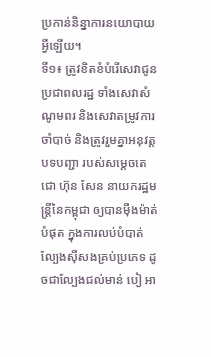ប្រកាន់និន្នាការនយោបាយអ្វីឡើយ។
ទី១៖ ត្រូវខិតខំបំរើសេវាជូនប្រជាពលរដ្ឋ ទាំងសេវាសំណូមពរ និងសេវាតម្រូវការចាំបាច់ និងត្រូវរួមគ្នាអនុវត្តបទបញ្ជា របស់សម្តេចតេជោ ហ៊ុន សែន នាយករដ្ឋមន្ត្រីនៃកម្ពុជា ឲ្យបានម៉ឺងម៉ាត់បំផុត ក្នុងការលប់បំបាត់ល្បែងស៊ីសងគ្រប់ប្រភេទ ដូចជាល្បែងជល់មាន់ បៀ អា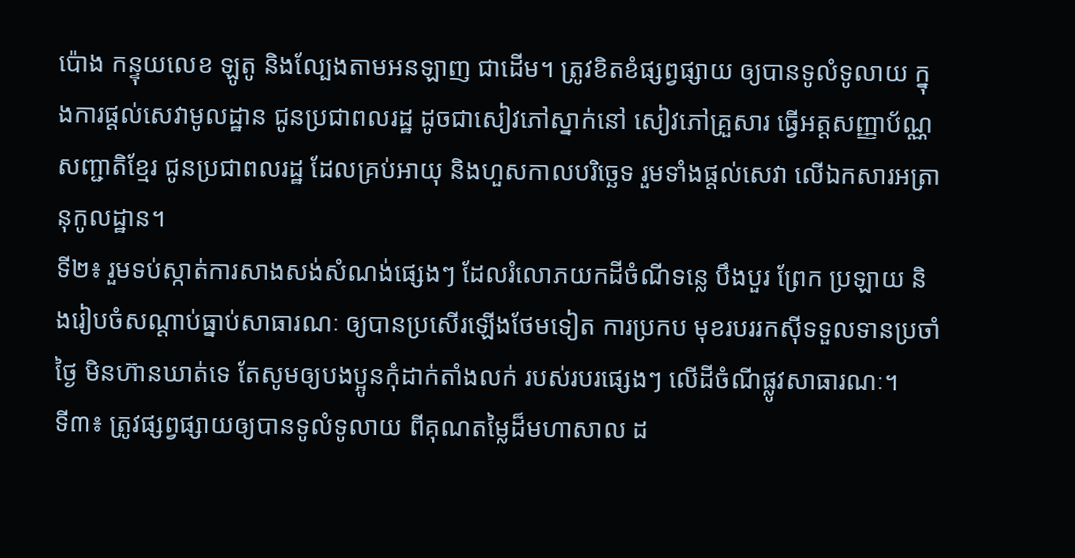ប៉ោង កន្ទុយលេខ ឡូតូ និងល្បែងតាមអនឡាញ ជាដើម។ ត្រូវខិតខំផ្សព្វផ្សាយ ឲ្យបានទូលំទូលាយ ក្នុងការផ្តល់សេវាមូលដ្ឋាន ជូនប្រជាពលរដ្ឋ ដូចជាសៀវភៅស្នាក់នៅ សៀវភៅគ្រួសារ ធ្វើអត្តសញ្ញាប័ណ្ណសញ្ជាតិខ្មែរ ជូនប្រជាពលរដ្ឋ ដែលគ្រប់អាយុ និងហួសកាលបរិច្ឆេទ រួមទាំងផ្តល់សេវា លើឯកសារអត្រានុកូលដ្ឋាន។
ទី២៖ រួមទប់ស្កាត់ការសាងសង់សំណង់ផ្សេងៗ ដែលរំលោភយកដីចំណីទន្លេ បឹងបួរ ព្រែក ប្រឡាយ និងរៀបចំសណ្តាប់ធ្នាប់សាធារណៈ ឲ្យបានប្រសើរឡើងថែមទៀត ការប្រកប មុខរបររកស៊ីទទួលទានប្រចាំថ្ងៃ មិនហ៊ានឃាត់ទេ តែសូមឲ្យបងប្អូនកុំដាក់តាំងលក់ របស់របរផ្សេងៗ លើដីចំណីផ្លូវសាធារណៈ។
ទី៣៖ ត្រូវផ្សព្វផ្សាយឲ្យបានទូលំទូលាយ ពីគុណតម្លៃដ៏មហាសាល ដ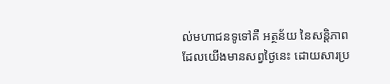ល់មហាជនទូទៅគឺ អត្ថន័យ នៃសន្តិភាព ដែលយើងមានសព្វថ្ងៃនេះ ដោយសារប្រ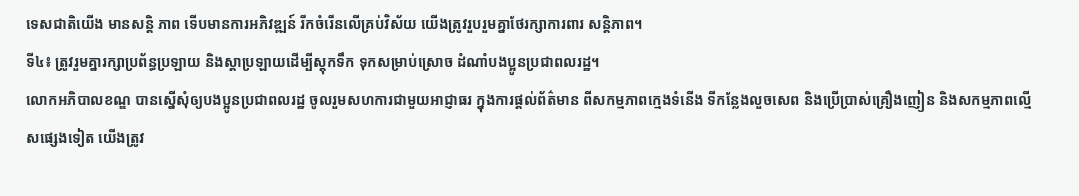ទេសជាតិយើង មានសន្តិ ភាព ទើបមានការអភិវឌ្ឍន៍ រីកចំរើនលើគ្រប់វិស័យ យើងត្រូវរួបរួមគ្នាថែរក្សាការពារ សន្តិភាព។
ទី៤៖ ត្រូវរួមគ្នារក្សាប្រព័ន្ធប្រឡាយ និងស្តាប្រឡាយដើម្បីស្តុកទឹក ទុកសម្រាប់ស្រោច ដំណាំបងប្អូនប្រជាពលរដ្ឋ។
លោកអភិបាលខណ្ឌ បានស្នើសុំឲ្យបងប្អូនប្រជាពលរដ្ឋ ចូលរួមសហការជាមួយអាជ្ញាធរ ក្នុងការផ្តល់ព័ត៌មាន ពីសកម្មភាពក្មេងទំនើង ទីកន្លែងលួចសេព និងប្រើប្រាស់គ្រឿងញៀន និងសកម្មភាពល្មើសផ្សេងទៀត យើងត្រូវ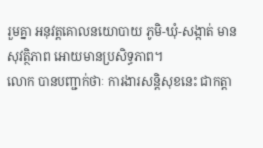រួមគ្នា អនុវត្តគោលនយោបាយ ភូមិ-ឃុំ-សង្កាត់ មានសុវត្ថិភាព អោយមានប្រសិទ្ធភាព។
លោក បានបញ្ជាក់ថាៈ ការងារសន្តិសុខនេះ ជាកត្តា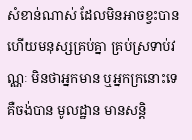សំខាន់ណាស់ ដែលមិនអាចខ្វះបាន ហើយមនុស្សគ្រប់គ្នា គ្រប់ស្រទាប់វណ្ណៈ មិនថាអ្នកមាន ឬអ្នកក្រនោះទេ គឺចង់បាន មូលដ្ឋាន មានសន្តិ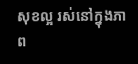សុខល្អ រស់នៅក្នុងភាព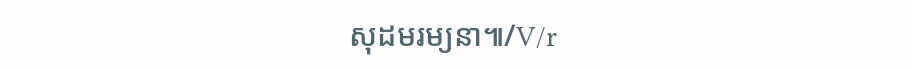សុដមរម្យនា៕/V/r